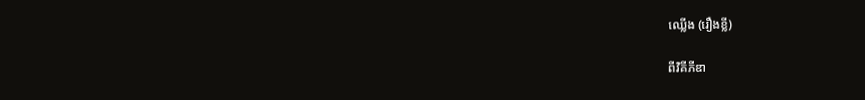ឈ្លើង (រឿងខ្លី)

ពីវិគីភីឌា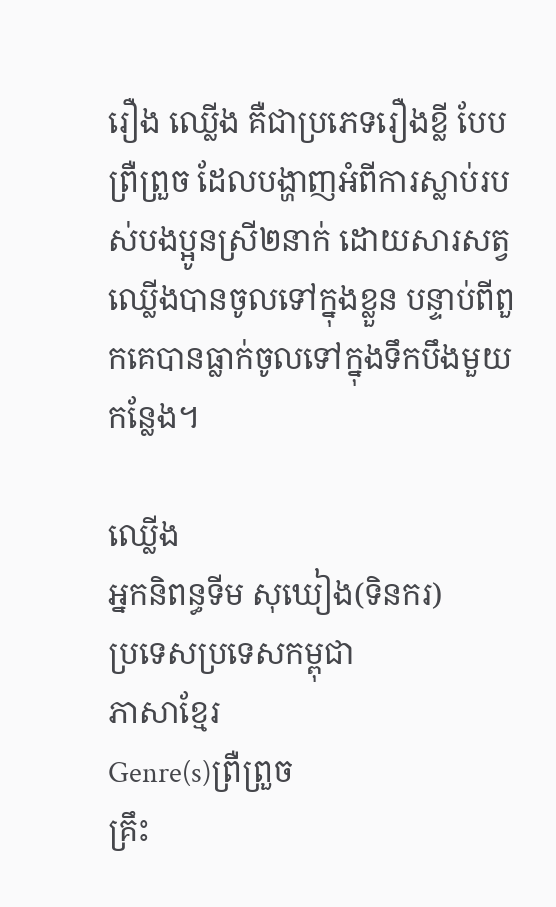រឿង ឈ្លើង គឺជាប្រភេទរឿងខ្លី បែបព្រឺព្រួច ដែលបង្ហាញអំពីការស្លាប់របស់បងប្អូនស្រី២នាក់ ដោយសារសត្វឈ្លើងបានចូលទៅក្នុងខ្លួន បន្ទាប់ពីពួកគេបានធ្លាក់ចូលទៅក្នុងទឹកបឹងមួយកន្លែង។

ឈ្លើង
អ្នកនិពន្ធទីម សុឃៀង(ទិនករ)
ប្រទេសប្រទេសកម្ពុជា
ភាសាខ្មែរ
Genre(s)ព្រឺព្រួច
គ្រឹះ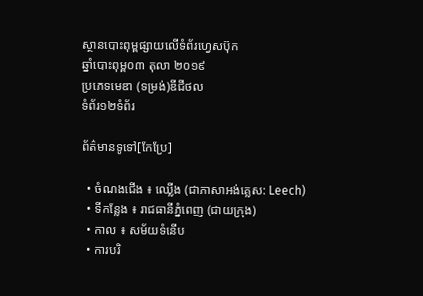ស្ថានបោះពុម្ពផ្សាយលើទំព័រហ្វេសប៊ុក
ឆ្នាំបោះពុម្ព០៣ តុលា ២០១៩
ប្រភេទមេឌា (ទម្រង់)ឌីជីថល
ទំព័រ១២ទំព័រ

ព័ត៌មានទូទៅ[កែប្រែ]

  • ចំណងជើង ៖ ឈ្លើង (ជាភាសាអង់គ្លេស: Leech)
  • ទីកន្លែង ៖ រាជធានីភ្នំពេញ (ជាយក្រុង)
  • កាល ៖ សម័យទំនើប
  • ការបរិ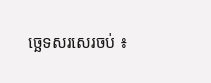ច្ឆេទសរសេរចប់ ៖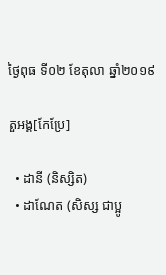ថ្ងៃពុធ ទី០២ ខែតុលា ឆ្នាំ២០១៩

តួអង្គ[កែប្រែ]

  • ដានី (និស្សិត)
  • ដាណែត (សិស្ស ជាប្អូ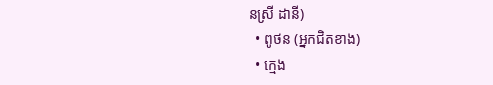នស្រី ដានី)
  • ពូថន (អ្នកជិតខាង)
  • ក្មេង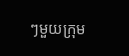ៗមួយក្រុម